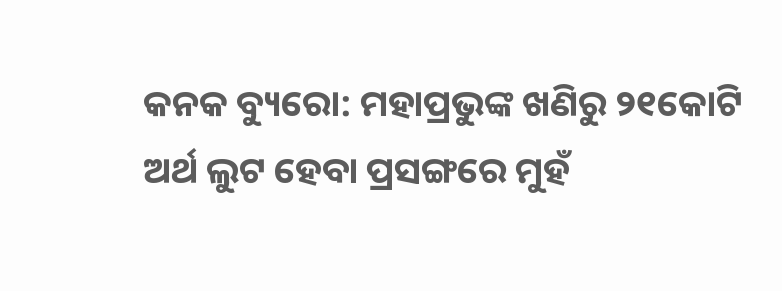କନକ ବ୍ୟୁରୋ: ମହାପ୍ରଭୁଙ୍କ ଖଣିରୁ ୨୧କୋଟି ଅର୍ଥ ଲୁଟ ହେବା ପ୍ରସଙ୍ଗରେ ମୁହଁ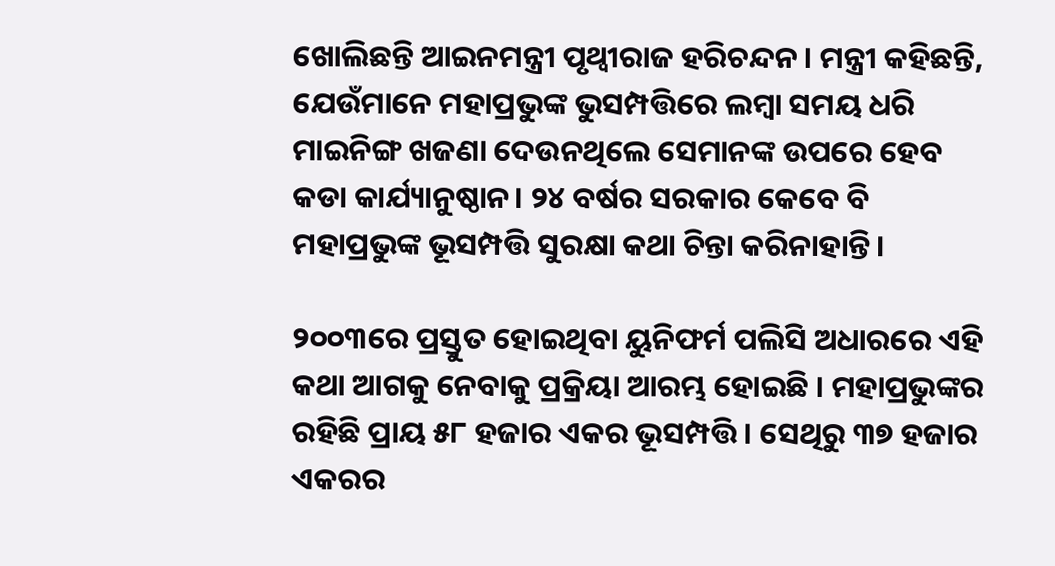ଖୋଲିଛନ୍ତି ଆଇନମନ୍ତ୍ରୀ ପୃଥ୍ୱୀରାଜ ହରିଚନ୍ଦନ । ମନ୍ତ୍ରୀ କହିଛନ୍ତି, ଯେଉଁମାନେ ମହାପ୍ରଭୁଙ୍କ ଭୁସମ୍ପତ୍ତିରେ ଲମ୍ବା ସମୟ ଧରି ମାଇନିଙ୍ଗ ଖଜଣା ଦେଉନଥିଲେ ସେମାନଙ୍କ ଉପରେ ହେବ କଡା କାର୍ଯ୍ୟାନୁଷ୍ଠାନ। ୨୪ ବର୍ଷର ସରକାର କେବେ ବି ମହାପ୍ରଭୁଙ୍କ ଭୂସମ୍ପତ୍ତି ସୁରକ୍ଷା କଥା ଚିନ୍ତା କରିନାହାନ୍ତି।

୨୦୦୩ରେ ପ୍ରସ୍ତୁତ ହୋଇଥିବା ୟୁନିଫର୍ମ ପଲିସି ଅଧାରରେ ଏହି କଥା ଆଗକୁ ନେବାକୁ ପ୍ରକ୍ରିୟା ଆରମ୍ଭ ହୋଇଛି । ମହାପ୍ରଭୁଙ୍କର ରହିଛି ପ୍ରାୟ ୫୮ ହଜାର ଏକର ଭୂସମ୍ପତ୍ତି । ସେଥିରୁ ୩୭ ହଜାର ଏକରର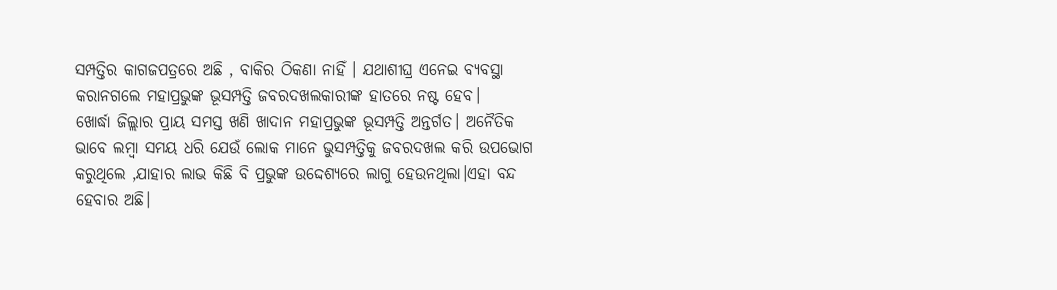ସମ୍ପତ୍ତିର କାଗଜପତ୍ରରେ ଅଛି , ବାକିର ଠିକଣା ନାହିଁ । ଯଥାଶୀଘ୍ର ଏନେଇ ବ୍ୟବସ୍ଥା କରାନଗଲେ ମହାପ୍ରଭୁଙ୍କ ଭୂସମ୍ପତ୍ତି ଜବରଦଖଲକାରୀଙ୍କ ହାତରେ ନଷ୍ଟ ହେବ।
ଖୋର୍ଦ୍ଧା ଜିଲ୍ଲାର ପ୍ରାୟ ସମସ୍ତ ଖଣି ଖାଦାନ ମହାପ୍ରଭୁଙ୍କ ଭୂସମ୍ପତ୍ତି ଅନ୍ତର୍ଗତ। ଅନୈତିକ ଭାବେ ଲମ୍ବା ସମୟ ଧରି ଯେଉଁ ଲୋକ ମାନେ ଭୁସମ୍ପତ୍ତିକୁ ଜବରଦଖଲ କରି ଉପଭୋଗ କରୁଥିଲେ ,ଯାହାର ଲାଭ କିଛି ବି ପ୍ରଭୁଙ୍କ ଉଦ୍ଦେଶ୍ୟରେ ଲାଗୁ ହେଉନଥିଲା।ଏହା ବନ୍ଦ ହେବାର ଅଛି।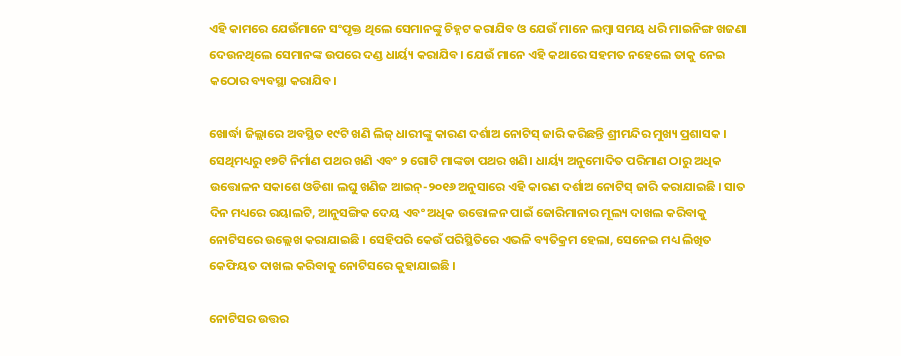ଏହି କାମରେ ଯେଉଁମାନେ ସଂପୃକ୍ତ ଥିଲେ ସେମାନଙ୍କୁ ଚିହ୍ନଟ କରାଯିବ ଓ ଯେଉଁ ମାନେ ଲମ୍ବା ସମୟ ଧରି ମାଇନିଙ୍ଗ ଖଜଣା ଦେଉନଥିଲେ ସେମାନଙ୍କ ଉପରେ ଦଣ୍ଡ ଧାର୍ୟ୍ୟ କରାଯିବ। ଯେଉଁ ମାନେ ଏହି କଥାରେ ସହମତ ନହେଲେ ତାକୁ ନେଇ କଠୋର ବ୍ୟବସ୍ଥା କରାଯିବ।

ଖୋର୍ଦ୍ଧା ଜିଲ୍ଲାରେ ଅବସ୍ଥିତ ୧୯ଟି ଖଣି ଲିଜ୍ ଧାରୀଙ୍କୁ କାରଣ ଦର୍ଶାଅ ନୋଟିସ୍ ଜାରି କରିଛନ୍ତି ଶ୍ରୀମନ୍ଦିର ମୁଖ୍ୟ ପ୍ରଶାସକ । ସେଥିମଧ୍ୟରୁ ୧୭ଟି ନିର୍ମାଣ ପଥର ଖଣି ଏବଂ ୨ ଗୋଟି ମାଙ୍କଡା ପଥର ଖଣି। ଧାର୍ୟ୍ୟ ଅନୁମୋଦିତ ପରିମାଣ ଠାରୁ ଅଧିକ ଉତ୍ତୋଳନ ସକାଶେ ଓଡିଶା ଲଘୁ ଖଣିଜ ଆଇନ୍-୨୦୧୬ ଅନୁସାରେ ଏହି କାରଣ ଦର୍ଶାଅ ନୋଟିସ୍ ଜାରି କରାଯାଇଛି । ସାତ ଦିନ ମଧ୍ୟରେ ରୟାଲଟି, ଆନୁସଙ୍ଗିକ ଦେୟ ଏବଂ ଅଧିକ ଉତ୍ତୋଳନ ପାଇଁ ଜୋରିମାନାର ମୂଲ୍ୟ ଦାଖଲ କରିବାକୁ ନୋଟିସରେ ଉଲ୍ଲେଖ କରାଯାଇଛି । ସେହିପରି କେଉଁ ପରିସ୍ଥିତିରେ ଏଭଳି ବ୍ୟତିକ୍ରମ ହେଲା, ସେନେଇ ମଧ୍ୟ ଲିଖିତ କେଫିୟତ ଦାଖଲ କରିବାକୁ ନୋଟିସରେ କୁହାଯାଇଛି ।

ନୋଟିସର ଉତ୍ତର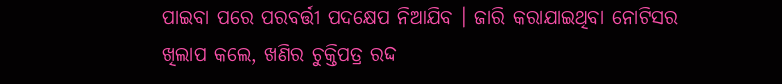ପାଇବା ପରେ ପରବର୍ତ୍ତୀ ପଦକ୍ଷେପ ନିଆଯିବ । ଜାରି କରାଯାଇଥିବା ନୋଟିସର ଖିଲାପ କଲେ, ଖଣିର ଚୁକ୍ତିପତ୍ର ରଦ୍ଦ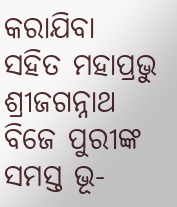କରାଯିବା ସହିତ ମହାପ୍ରଭୁ ଶ୍ରୀଜଗନ୍ନାଥ ବିଜେ ପୁରୀଙ୍କ ସମସ୍ତ ଭୂ-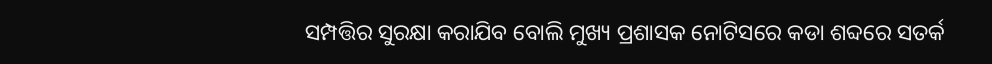ସମ୍ପତ୍ତିର ସୁରକ୍ଷା କରାଯିବ ବୋଲି ମୁଖ୍ୟ ପ୍ରଶାସକ ନୋଟିସରେ କଡା ଶବ୍ଦରେ ସତର୍କ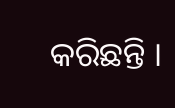କରିଛନ୍ତି ।